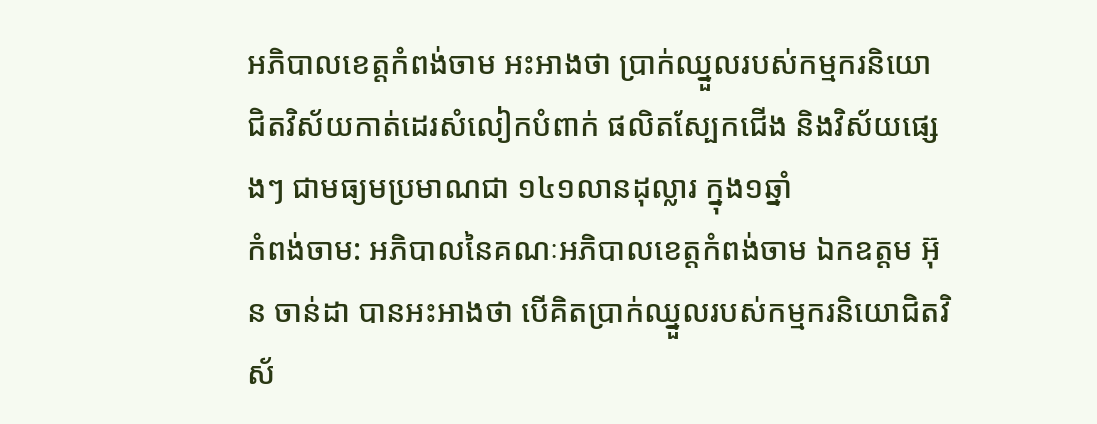អភិបាលខេត្តកំពង់ចាម អះអាងថា ប្រាក់ឈ្នួលរបស់កម្មករនិយោជិតវិស័យកាត់ដេរសំលៀកបំពាក់ ផលិតស្បែកជើង និងវិស័យផ្សេងៗ ជាមធ្យមប្រមាណជា ១៤១លានដុល្លារ ក្នុង១ឆ្នាំ
កំពង់ចាម: អភិបាលនៃគណៈអភិបាលខេត្តកំពង់ចាម ឯកឧត្ដម អ៊ុន ចាន់ដា បានអះអាងថា បើគិតប្រាក់ឈ្នួលរបស់កម្មករនិយោជិតវិស័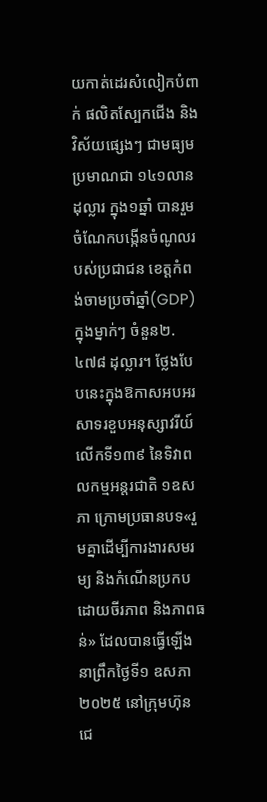យកាត់ដេរសំលៀកបំពាក់ ផលិតស្បែកជើង និងវិស័យផ្សេងៗ ជាមធ្យមប្រមាណជា ១៤១លានដុល្លារ ក្នុង១ឆ្នាំ បានរួមចំណែកបង្កើនចំណូលរបស់ប្រជាជន ខេត្តកំពង់ចាមប្រចាំឆ្នាំ(GDP) ក្នុងម្នាក់ៗ ចំនួន២.៤៧៨ ដុល្លារ។ ថ្លែងបែបនេះក្នុងឱកាសអបអរសាទរខួបអនុស្សាវរីយ៍ លើកទី១៣៩ នៃទិវាពលកម្មអន្តរជាតិ ១ឧសភា ក្រោមប្រធានបទ«រួមគ្នាដើម្បីការងារសមរម្យ និងកំណើនប្រកបដោយចីរភាព និងភាពធន់» ដែលបានធ្វើឡើង នាព្រឹកថ្ងៃទី១ ឧសភា ២០២៥ នៅក្រុមហ៊ុន ជេ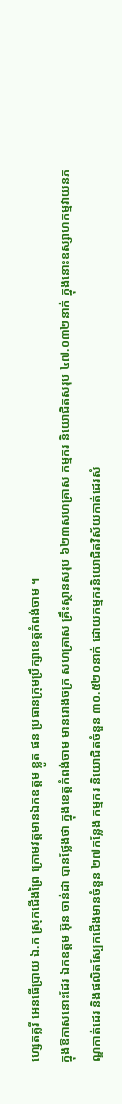ហ្សេតគ្លរី អេនធើប្រាយ ឯ.ក ស្រុកជេីងព្រៃ ក្រោមវត្តមានឯកឧត្តម ខ្លូត ផន ប្រធានក្រុមប្រឹក្សាខេត្តកំពង់ចាម ។
ក្នុងឱកាសនោះដែរ ឯកឧត្ដម អ៊ុន ចាន់ដា បានថ្លែងថា ក្នុងខេត្តកំពង់ចាម មានរោងចក្រ សហគ្រាស គ្រឹះស្ថានសរុប ៦២៣សហគ្រាស កម្មករ និយោជិតសរុប ៤៧.០៣២នាក់ ក្នុងនោះឧស្សាហកម្មវាយនភណ្ឌកាត់ដេរ និងផលិតស្បែកជើងមានចំនួន ២៧កន្លែង កម្មករ និយោជិតចំនួន ៣០.៥២០នាក់ ដោយកម្មករនិយោជិតវិស័យកាត់ដេរសំ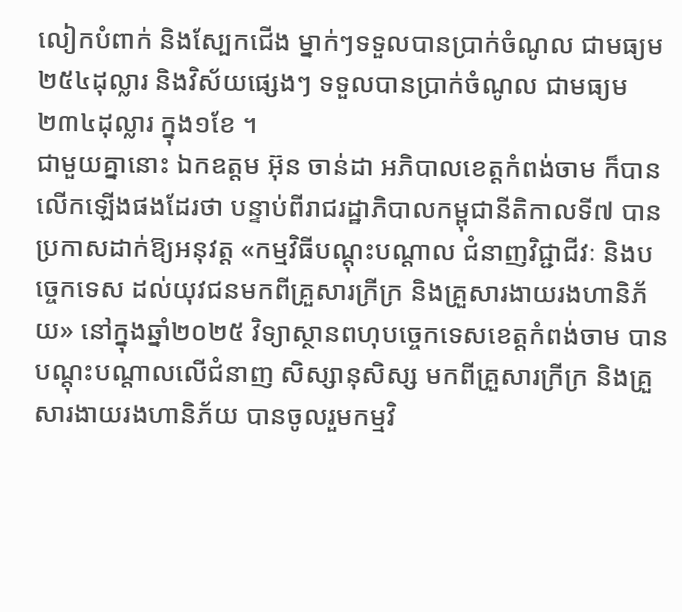លៀកបំពាក់ និងស្បែកជើង ម្នាក់ៗទទួលបានប្រាក់ចំណូល ជាមធ្យម ២៥៤ដុល្លារ និងវិស័យផ្សេងៗ ទទួលបានប្រាក់ចំណូល ជាមធ្យម ២៣៤ដុល្លារ ក្នុង១ខែ ។
ជាមួយគ្នានោះ ឯកឧត្ដម អ៊ុន ចាន់ដា អភិបាលខេត្តកំពង់ចាម ក៏បានលេីកឡេីងផងដែរថា បន្ទាប់ពីរាជរដ្ឋាភិបាលកម្ពុជានីតិកាលទី៧ បានប្រកាសដាក់ឱ្យអនុវត្ត «កម្មវិធីបណ្តុះបណ្តាល ជំនាញវិជ្ជាជីវៈ និងបច្ចេកទេស ដល់យុវជនមកពីគ្រួសារក្រីក្រ និងគ្រួសារងាយរងហានិភ័យ» នៅក្នុងឆ្នាំ២០២៥ វិទ្យាស្ថានពហុបច្ចេកទេសខេត្តកំពង់ចាម បានបណ្តុះបណ្តាលលើជំនាញ សិស្សានុសិស្ស មកពីគ្រួសារក្រីក្រ និងគ្រួសារងាយរងហានិភ័យ បានចូលរួមកម្មវិ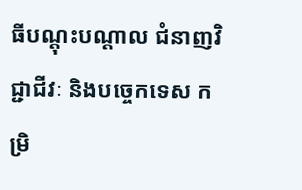ធីបណ្តុះបណ្តាល ជំនាញវិជ្ជាជីវៈ និងបច្ចេកទេស កម្រិ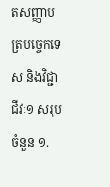តសញ្ញាបត្របច្ចេកទេស និងវិជ្ជាជីវៈ១ សរុបចំនួន ១.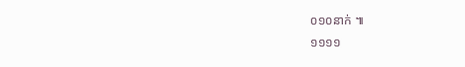០១០នាក់ ៕
១១១១